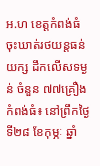អ.ហ ខេត្តកំពង់ធំ ចុះឃាត់រថយន្តធន់យក្ស ដឹកលើសទម្ងន់ ចំនួន ៧៧គ្រឿង
កំពង់ធំ៖ នៅព្រឹកថ្ងៃទី២៨ ខែកុម្ភៈ ឆ្នាំ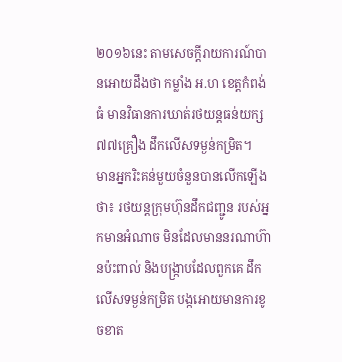២០១៦នេះ តាមសេចក្តីរាយការណ៍បានអោយដឹងថា កម្លាំង អ.ហ ខេត្តកំពង់ធំ មានវិធានការឃាត់រថយន្តធន់យក្ស ៧៧គ្រឿង ដឹកលើសទម្ងន់កម្រិត។
មានអ្នករិះគន់មួយចំនួនបានលើកឡើងថា៖ រថយន្តក្រុមហ៊ុនដឹកជញ្ជូន របស់អ្នកមានអំណាច មិនដែលមាននរណាហ៊ានប៉ះពាល់ និងបង្ក្រាបដែលពួកគេ ដឹកលើសទម្ងន់កម្រិត បង្កអោយមានការខូចខាត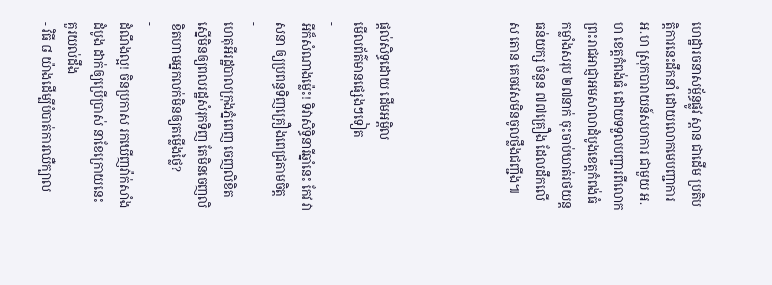ហេដ្ឋារចនាសម្ព័ន្ធផ្លូវ ស្ពាន ជាដើម ប្រតិបត្តិការនេះដឹកនាំ ដោយលោកមេបញ្ជាការ អ.ហ ស្រុកបារាយន៍សហការ ជាមួយ អ.ហ ខេត្តកំពង់ធំ ដោយទទួលបញ្ជារពីលោកព្រះរាជអាជ្ញាអមសាលាដំបូងខេត្តកំពង់ធំ កម្លាំងសរុប ២៧នាក់ ចុះចាប់ឃាត់រថយន្តធន់យក្ស ចំនួន ៧៧គ្រឿង ដែលដឹកលើស តោន គេចវេសមិនចូលថ្លឹងជញ្ជីង៕




ផ្តល់សិទ្ធដោយ ដើមអម្ពិល
មើលព័ត៌មានផ្សេងៗទៀត
-
អីក៏សំណាងម្ល៉េះ! ទិវាសិទ្ធិនារីឆ្នាំនេះ កែវ វាសនា ឲ្យប្រពន្ធទិញគ្រឿងពេជ្រតាមចិត្ត
-
ហេតុអីរដ្ឋបាលក្រុងភ្នំពេញ ចេញលិខិតស្នើមិនឲ្យពលរដ្ឋសំរុកទិញ តែមិនចេញលិខិតហាមអ្នកលក់មិនឲ្យតម្លើងថ្លៃ?
-
ដំណឹងល្អ! ចិនប្រកាស រកឃើញវ៉ាក់សាំងដំបូង ដាក់ឲ្យប្រើប្រាស់ នាខែក្រោយនេះ
គួរយល់ដឹង
- វិធី ៨ យ៉ាងដើម្បីបំបាត់ការឈឺក្បាល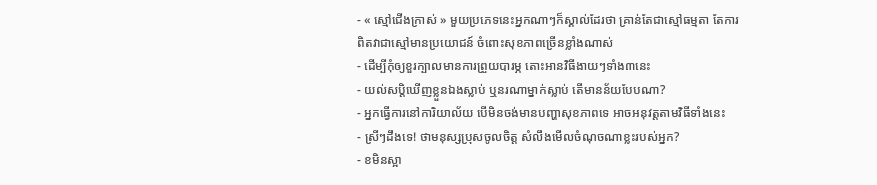- « ស្មៅជើងក្រាស់ » មួយប្រភេទនេះអ្នកណាៗក៏ស្គាល់ដែរថា គ្រាន់តែជាស្មៅធម្មតា តែការពិតវាជាស្មៅមានប្រយោជន៍ ចំពោះសុខភាពច្រើនខ្លាំងណាស់
- ដើម្បីកុំឲ្យខួរក្បាលមានការព្រួយបារម្ភ តោះអានវិធីងាយៗទាំង៣នេះ
- យល់សប្តិឃើញខ្លួនឯងស្លាប់ ឬនរណាម្នាក់ស្លាប់ តើមានន័យបែបណា?
- អ្នកធ្វើការនៅការិយាល័យ បើមិនចង់មានបញ្ហាសុខភាពទេ អាចអនុវត្តតាមវិធីទាំងនេះ
- ស្រីៗដឹងទេ! ថាមនុស្សប្រុសចូលចិត្ត សំលឹងមើលចំណុចណាខ្លះរបស់អ្នក?
- ខមិនស្អា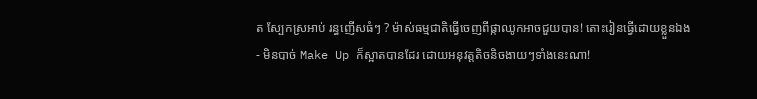ត ស្បែកស្រអាប់ រន្ធញើសធំៗ ? ម៉ាស់ធម្មជាតិធ្វើចេញពីផ្កាឈូកអាចជួយបាន! តោះរៀនធ្វើដោយខ្លួនឯង
- មិនបាច់ Make Up ក៏ស្អាតបានដែរ ដោយអនុវត្តតិចនិចងាយៗទាំងនេះណា!